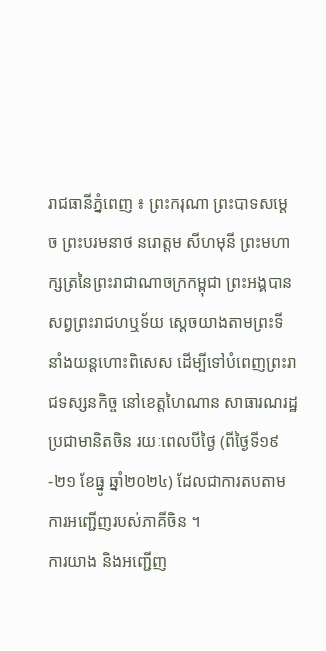រាជធានីភ្នំពេញ ៖ ព្រះករុណា ព្រះបាទសម្តេច ព្រះបរមនាថ នរោត្តម សីហមុនី ព្រះមហាក្សត្រនៃព្រះរាជាណាចក្រកម្ពុជា ព្រះអង្គបានសព្វព្រះរាជហឬទ័យ ស្ដេចយាងតាមព្រះទីនាំងយន្តហោះពិសេស ដើម្បីទៅបំពេញព្រះរាជទស្សនកិច្ច នៅខេត្តហៃណាន សាធារណរដ្ឋប្រជាមានិតចិន រយៈពេលបីថ្ងៃ (ពីថ្ងៃទី១៩-២១ ខែធ្នូ ឆ្នាំ២០២៤) ដែលជាការតបតាមការអញ្ជើញរបស់ភាគីចិន ។
ការយាង និងអញ្ជើញ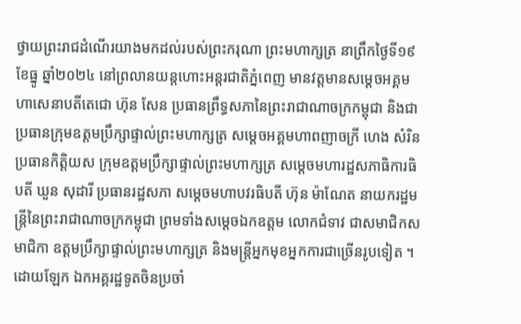ថ្វាយព្រះរាជដំណើរយាងមកដល់របស់ព្រះករុណា ព្រះមហាក្សត្រ នាព្រឹកថ្ងៃទី១៩ ខែធ្នូ ឆ្នាំ២០២៤ នៅព្រលានយន្តហោះអន្តរជាតិភ្នំពេញ មានវត្តមានសម្ដេចអគ្គមហាសេនាបតីតេជោ ហ៊ុន សែន ប្រធានព្រឹទ្ធសភានៃព្រះរាជាណាចក្រកម្ពុជា និងជាប្រធានក្រុមឧត្ដមប្រឹក្សាផ្ទាល់ព្រះមហាក្សត្រ សម្ដេចអគ្គមហាពញាចក្រី ហេង សំរិន ប្រធានកិត្តិយស ក្រុមឧត្ដមប្រឹក្សាផ្ទាល់ព្រះមហាក្សត្រ សម្ដេចមហារដ្ឋសភាធិការធិបតី ឃួន សុដារី ប្រធានរដ្ឋសភា សម្ដេចមហាបវរធិបតី ហ៊ុន ម៉ាណែត នាយករដ្ឋមន្ត្រីនៃព្រះរាជាណាចក្រកម្ពុជា ព្រមទាំងសម្ដេចឯកឧត្ដម លោកជំទាវ ជាសមាជិកសមាជិកា ឧត្ដមប្រឹក្សាផ្ទាល់ព្រះមហាក្សត្រ និងមន្ត្រីអ្នកមុខអ្នកការជាច្រើនរូបទៀត ។
ដោយឡែក ឯកអគ្គរដ្ឋទូតចិនប្រចាំ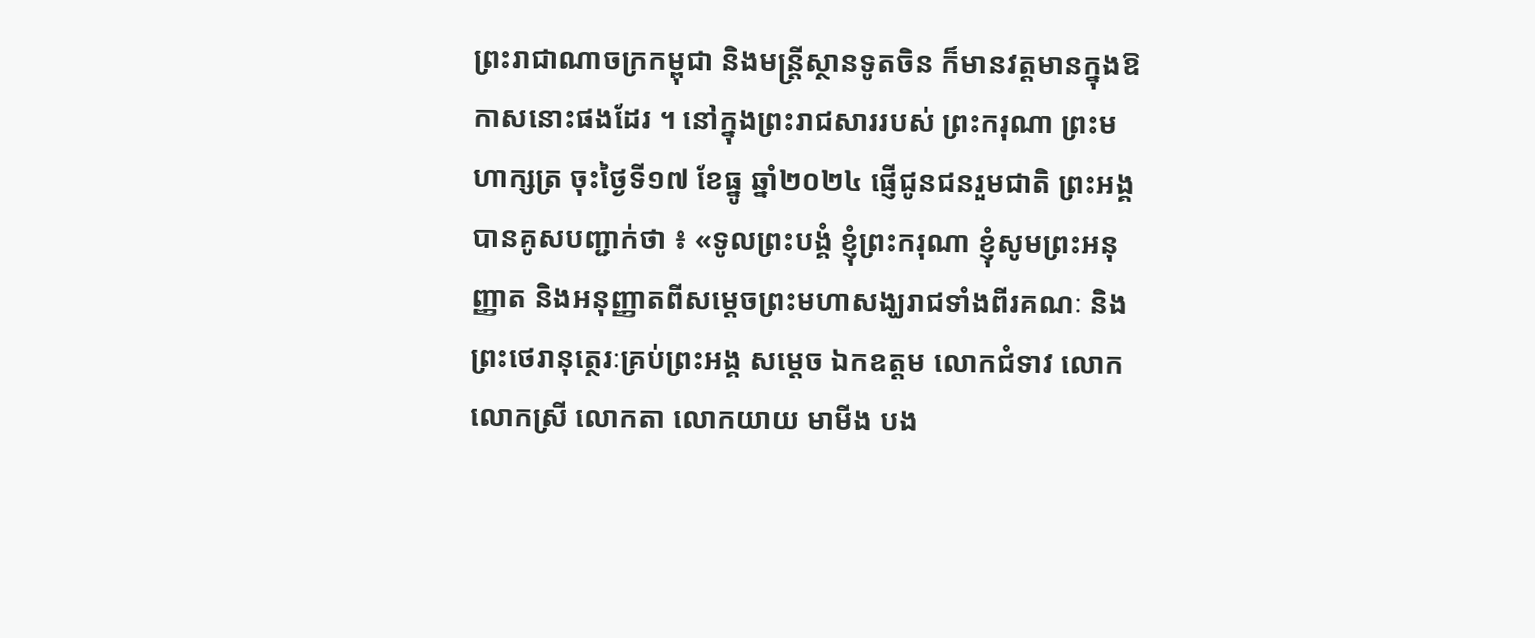ព្រះរាជាណាចក្រកម្ពុជា និងមន្ត្រីស្ថានទូតចិន ក៏មានវត្តមានក្នុងឱកាសនោះផងដែរ ។ នៅក្នុងព្រះរាជសាររបស់ ព្រះករុណា ព្រះមហាក្សត្រ ចុះថ្ងៃទី១៧ ខែធ្នូ ឆ្នាំ២០២៤ ផ្ញើជូនជនរួមជាតិ ព្រះអង្គបានគូសបញ្ជាក់ថា ៖ «ទូលព្រះបង្គំ ខ្ញុំព្រះករុណា ខ្ញុំសូមព្រះអនុញ្ញាត និងអនុញ្ញាតពីសម្តេចព្រះមហាសង្ឃរាជទាំងពីរគណៈ និងព្រះថេរានុត្ថេរៈគ្រប់ព្រះអង្គ សម្តេច ឯកឧត្តម លោកជំទាវ លោក លោកស្រី លោកតា លោកយាយ មាមីង បង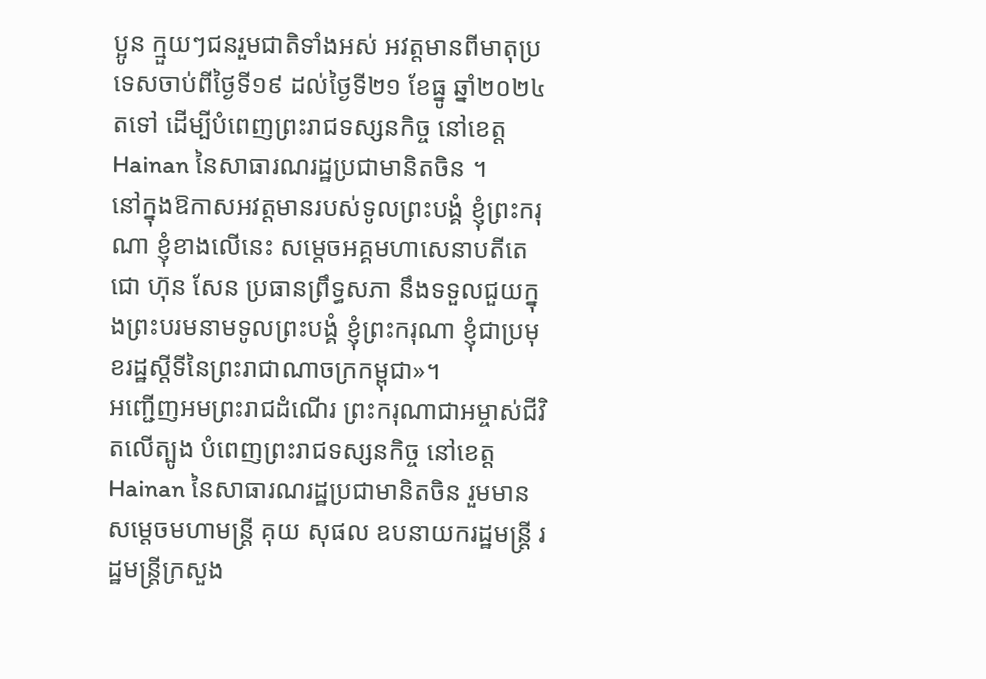ប្អូន ក្មួយៗជនរួមជាតិទាំងអស់ អវត្តមានពីមាតុប្រទេសចាប់ពីថ្ងៃទី១៩ ដល់ថ្ងៃទី២១ ខែធ្នូ ឆ្នាំ២០២៤ តទៅ ដើម្បីបំពេញព្រះរាជទស្សនកិច្ច នៅខេត្ត Hainan នៃសាធារណរដ្ឋប្រជាមានិតចិន ។
នៅក្នុងឱកាសអវត្តមានរបស់ទូលព្រះបង្គំ ខ្ញុំព្រះករុណា ខ្ញុំខាងលើនេះ សម្តេចអគ្គមហាសេនាបតីតេជោ ហ៊ុន សែន ប្រធានព្រឹទ្ធសភា នឹងទទួលជួយក្នុងព្រះបរមនាមទូលព្រះបង្គំ ខ្ញុំព្រះករុណា ខ្ញុំជាប្រមុខរដ្ឋស្តីទីនៃព្រះរាជាណាចក្រកម្ពុជា»។
អញ្ជើញអមព្រះរាជដំណើរ ព្រះករុណាជាអម្ចាស់ជីវិតលើត្បូង បំពេញព្រះរាជទស្សនកិច្ច នៅខេត្ត Hainan នៃសាធារណរដ្ឋប្រជាមានិតចិន រួមមាន សម្តេចមហាមន្ត្រី គុយ សុផល ឧបនាយករដ្ឋមន្ត្រី រដ្ឋមន្ត្រីក្រសួង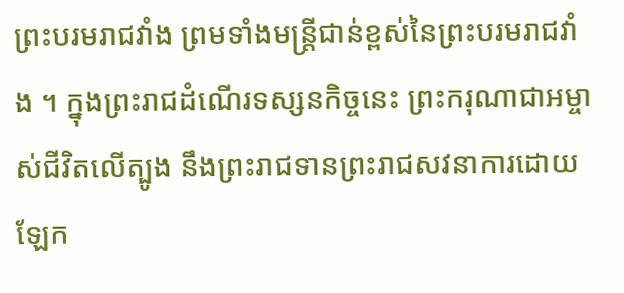ព្រះបរមរាជវាំង ព្រមទាំងមន្ត្រីជាន់ខ្ពស់នៃព្រះបរមរាជវាំង ។ ក្នុងព្រះរាជដំណើរទស្សនកិច្ចនេះ ព្រះករុណាជាអម្ចាស់ជីវិតលើត្បូង នឹងព្រះរាជទានព្រះរាជសវនាការដោយឡែក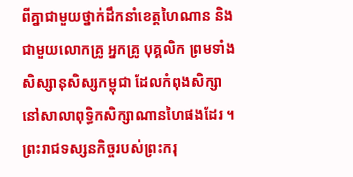ពីគ្នាជាមួយថ្នាក់ដឹកនាំខេត្តហៃណាន និងជាមួយលោកគ្រូ អ្នកគ្រូ បុគ្គលិក ព្រមទាំងសិស្សានុសិស្សកម្ពុជា ដែលកំពុងសិក្សានៅសាលាពុទ្ធិកសិក្សាណានហៃផងដែរ ។
ព្រះរាជទស្សនកិច្ចរបស់ព្រះករុ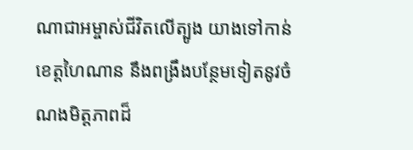ណាជាអម្ចាស់ជីវិតលើត្បូង យាងទៅកាន់ខេត្តហៃណាន នឹងពង្រឹងបន្ថែមទៀតនូវចំណងមិត្តភាពដ៏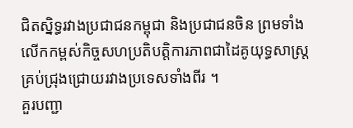ជិតស្និទ្ធរវាងប្រជាជនកម្ពុជា និងប្រជាជនចិន ព្រមទាំងលើកកម្ពស់កិច្ចសហប្រតិបត្តិការភាពជាដៃគូយុទ្ធសាស្ត្រគ្រប់ជ្រុងជ្រោយរវាងប្រទេសទាំងពីរ ។
គួរបញ្ជា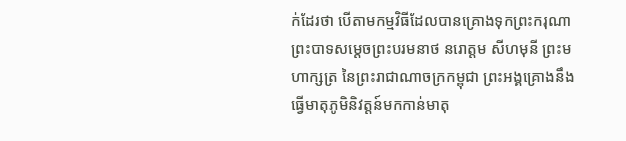ក់ដែរថា បើតាមកម្មវិធីដែលបានគ្រោងទុកព្រះករុណាព្រះបាទសម្តេចព្រះបរមនាថ នរោត្តម សីហមុនី ព្រះមហាក្សត្រ នៃព្រះរាជាណាចក្រកម្ពុជា ព្រះអង្គគ្រោងនឹងធ្វើមាតុភូមិនិវត្តន៍មកកាន់មាតុ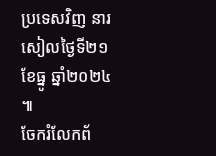ប្រទេសវិញ នារសៀលថ្ងៃទី២១ ខែធ្នូ ឆ្នាំ២០២៤ ៕
ចែករំលែកព័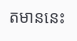តមាននេះ